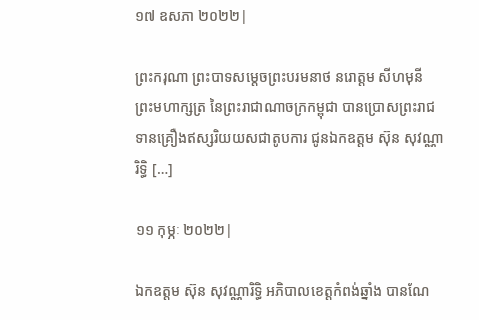១៧ ឧសភា ២០២២|

ព្រះករុណា ព្រះបាទសមេ្តចព្រះបរមនាថ នរោត្តម សីហមុនី ព្រះមហាក្សត្រ នៃព្រះរាជាណាចក្រកម្ពុជា បានប្រោសព្រះរាជទានគ្រឿងឥស្សរិយយសជាតូបការ ជូនឯកឧត្តម ស៊ុន សុវណ្ណារិទ្ធិ […]

១១ កុម្ភៈ ២០២២|

ឯកឧត្តម ស៊ុន សុវណ្ណារិទ្ធិ អភិបាលខេត្តកំពង់ឆ្នាំង បានណែ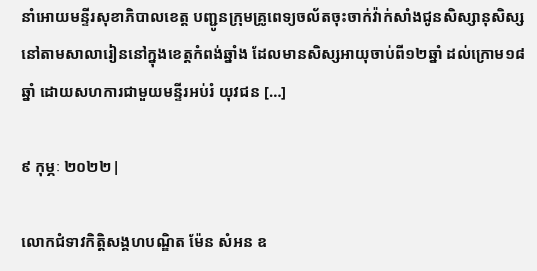នាំអោយមន្ទីរសុខាភិបាលខេត្ត បញ្ជូនក្រុមគ្រូពេទ្យចល័តចុះចាក់វ៉ាក់សាំងជូនសិស្សានុសិស្សនៅតាមសាលារៀននៅក្នុងខេត្តកំពង់ឆ្នាំង ដែលមានសិស្សអាយុចាប់ពី១២ឆ្នាំ ដល់ក្រោម១៨ឆ្នាំ ដោយសហការជាមួយមន្ទីរអប់រំ យុវជន […]

៩ កុម្ភៈ ២០២២|

លោកជំទាវកិត្តិសង្គហបណ្ឌិត ម៉ែន សំអន ឧ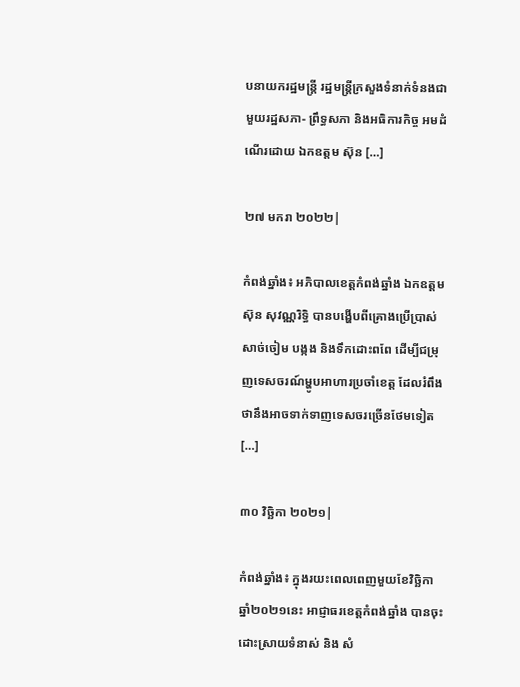បនាយករដ្ឋមន្ត្រី រដ្ឋមន្រ្តីក្រសួងទំនាក់ទំនងជាមួយរដ្ឋសភា- ព្រឹទ្ធសភា និងអធិការកិច្ច អមដំណើរដោយ ឯកឧត្តម ស៊ុន […]

២៧ មករា ២០២២|

កំពង់ឆ្នាំង៖ អភិបាលខេត្តកំពង់ឆ្នាំង ឯកឧត្តម ស៊ុន សុវណ្ណរិទ្ធិ បានបង្ហើបពីគ្រោងប្រើប្រាស់សាច់ចៀម បង្កង និងទឹកដោះពពែ ដើម្បីជម្រុញទេសចរណ៍ម្ហូបអាហារប្រចាំខេត្ត ដែលរំពឹងថានឹងអាចទាក់ទាញទេសចរច្រើនថែមទៀត […]

៣០ វិច្ឆិកា ២០២១|

កំពង់ឆ្នាំង៖ ក្នុងរយះពេលពេញមួយខែវិច្ឆិកា ឆ្នាំ២០២១នេះ អាជ្ញាធរខេត្តកំពង់ឆ្នាំង បានចុះដោះស្រាយទំនាស់ និង សំ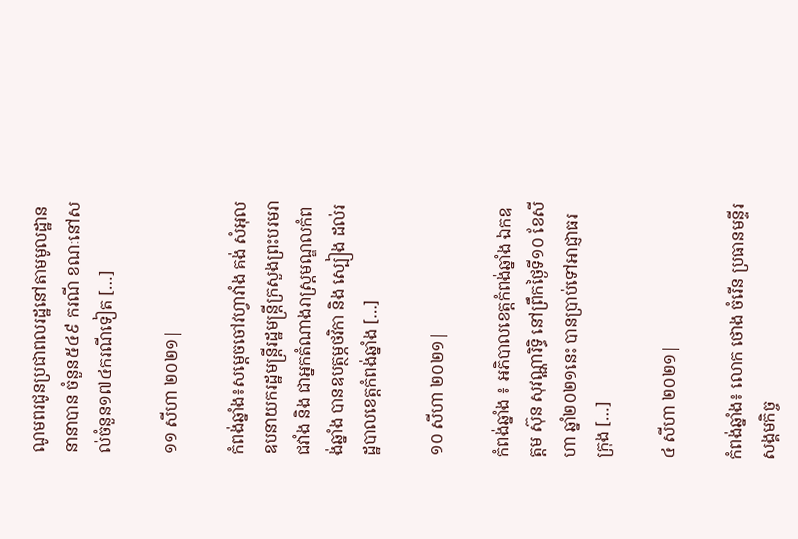ណូមពរជូនប្រជាពលរដ្ឋនៅតាមមូលដ្ឋាននានាបាន ចំនួន៥៤៩ ករណី ខណៈនៅសល់ចំនួន១៧៤ករណីទៀត […]

១១ សីហា ២០២១|

កំពង់ឆ្នាំង៖សម្តេចចៅវហ្វាវាំង គង់ សំអុល ឧបនាយករដ្ឋមន្ត្រីរដ្ឋមន្ត្រីក្រសួងព្រះបរមរាជវាំង និង ជាអ្នកតំណាងរាស្រ្តមណ្ឌលកំពង់ឆ្នាំង បានឧបត្ថម្ភថវិកា និង ស្បៀង ដល់រដ្ឋបាលខេត្តកំពង់ឆ្នាំង […]

១០ សីហា ២០២១|

កំពង់ឆ្នាំង ៖ អភិបាលខេត្តកំពង់ឆ្នាំង ឯកឧត្តម ស៊ុន សុវណ្ណារិទ្ធិ នៅព្រឹកថ្ងៃទី១០ ខែសីហា ឆ្នាំ២០២១នេះ បានប្រាប់ទៅអាជ្ញាធរក្រុង […]

៤ សីហា ២០២១|

កំពង់ឆ្នាំង៖ លោក ថោង ចំរើន ប្រធានមន្ទីរសង្គមកិច្ច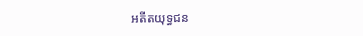អតីតយុទ្ធជន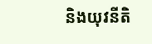និងយុវនីតិ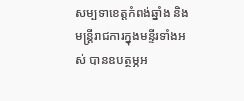សម្បទាខេត្តកំពង់ឆ្នាំង និងមន្រ្តីរាជការក្នុងមន្ទីរទាំងអស់ បានឧបត្ថម្ភអ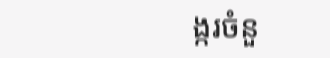ង្ករចំនួ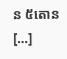ន ៥តោន […]